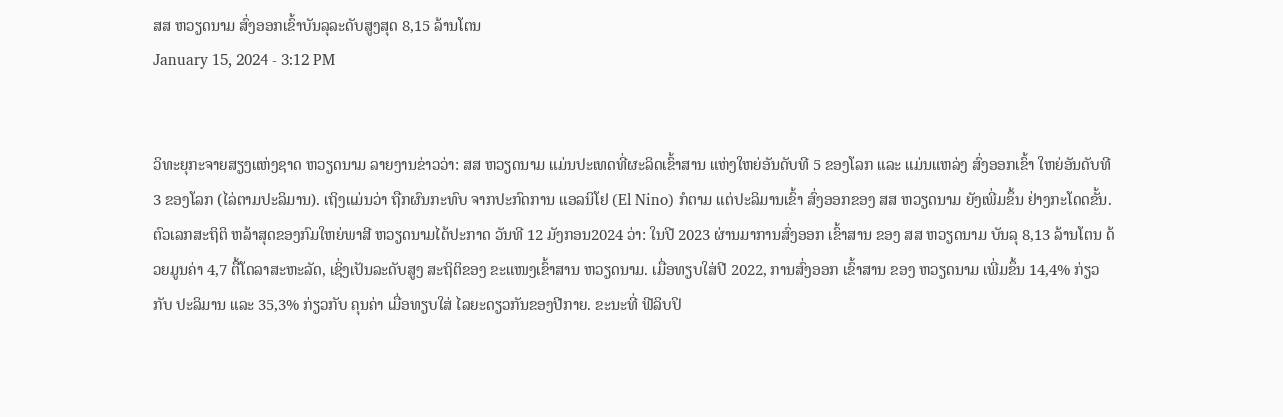ສສ ຫວຽດນາມ ສົ່ງອອກເຂົ້າບັນລຸລະດັບສູງສຸດ 8,15 ລ້ານໂຕນ
January 15, 2024 - 3:12 PM


ວິທະຍຸກະຈາຍສຽງແຫ່ງຊາດ ຫວຽດນາມ ລາຍງານຂ່າວວ່າ: ສສ ຫວຽດນາມ ແມ່ນປະເທດທີ່ຜະລິດເຂົ້າສານ ແຫ່ງໃຫຍ່ອັນດັບທີ 5 ຂອງໂລກ ແລະ ແມ່ນແຫລ່ງ ສົ່ງອອກເຂົ້າ ໃຫຍ່ອັນດັບທີ 3 ຂອງໂລກ (ໄລ່ຕາມປະລິມານ). ເຖິງແມ່ນວ່າ ຖືກຜົນກະທົບ ຈາກປະກົດການ ແອລນິໂຢ (El Nino) ກໍຕາມ ແຕ່ປະລິມານເຂົ້າ ສົ່ງອອກຂອງ ສສ ຫວຽດນາມ ຍັງເພີ່ມຂຶ້ນ ຢ່າງກະໂດດຂັ້ນ.
ຕົວເລກສະຖິຕິ ຫລ້າສຸດຂອງກົມໃຫຍ່ພາສີ ຫວຽດນາມໄດ້ປະກາດ ວັນທີ 12 ມັງກອນ2024 ວ່າ: ໃນປີ 2023 ຜ່ານມາການສົ່ງອອກ ເຂົ້າສານ ຂອງ ສສ ຫວຽດນາມ ບັນລຸ 8,13 ລ້ານໂຕນ ດ້ວຍມູນຄ່າ 4,7 ຕື້ໂດລາສະຫະລັດ, ເຊິ່ງເປັນລະດັບສູງ ສະຖິຕິຂອງ ຂະແໜງເຂົ້າສານ ຫວຽດນາມ. ເມື່ອທຽບໃສ່ປີ 2022, ການສົ່ງອອກ ເຂົ້າສານ ຂອງ ຫວຽດນາມ ເພີ່ມຂຶ້ນ 14,4% ກ່ຽວກັບ ປະລິມານ ແລະ 35,3% ກ່ຽວກັບ ຄຸນຄ່າ ເມື່ອທຽບໃສ່ ໄລຍະດຽວກັນຂອງປີກາຍ. ຂະນະທີ່ ຟີລິບປິ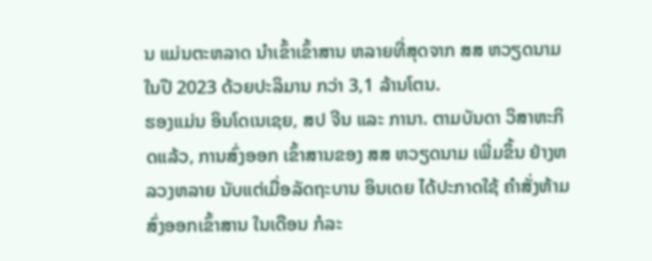ນ ແມ່ນຕະຫລາດ ນຳເຂົ້າເຂົ້າສານ ຫລາຍທີ່ສຸດຈາກ ສສ ຫວຽດນາມ ໃນປີ 2023 ດ້ວຍປະລິມານ ກວ່າ 3,1 ລ້ານໂຕນ.
ຮອງແມ່ນ ອິນໂດເນເຊຍ, ສປ ຈີນ ແລະ ການາ. ຕາມບັນດາ ວິສາຫະກິດແລ້ວ, ການສົ່ງອອກ ເຂົ້າສານຂອງ ສສ ຫວຽດນາມ ເພີ່ມຂຶ້ນ ຢ່າງຫລວງຫລາຍ ນັບແຕ່ເມື່ອລັດຖະບານ ອິນເດຍ ໄດ້ປະກາດໃຊ້ ຄຳສັ່ງຫ້າມ ສົ່ງອອກເຂົ້າສານ ໃນເດືອນ ກໍລະ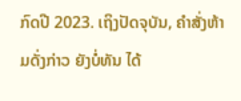ກົດປີ 2023. ເຖິງປັດຈຸບັນ, ຄຳສັ່ງຫ້າມດັ່ງກ່າວ ຍັງບໍ່ທັນ ໄດ້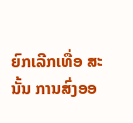ຍົກເລີກເທື່ອ ສະນັ້ນ ການສົ່ງອອ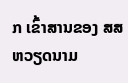ກ ເຂົ້າສານຂອງ ສສ ຫວຽດນາມ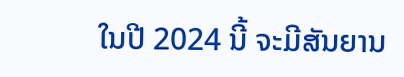ໃນປີ 2024 ນີ້ ຈະມີສັນຍານ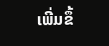ເພີ່ມຂຶ້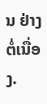ນ ຢ່າງຕໍ່ເນື່ອງ.